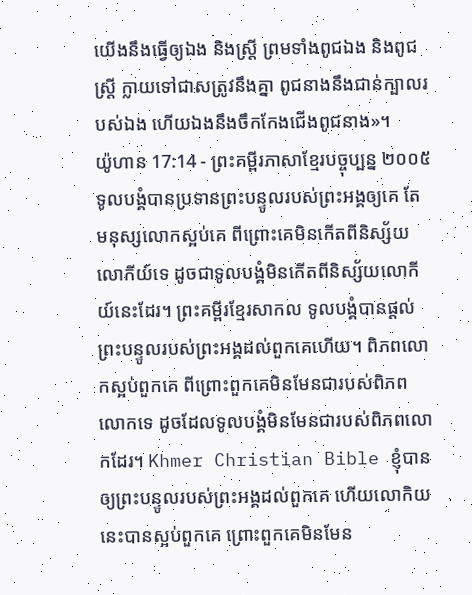យើងនឹងធ្វើឲ្យឯង និងស្ត្រី ព្រមទាំងពូជឯង និងពូជស្ត្រី ក្លាយទៅជាសត្រូវនឹងគ្នា ពូជនាងនឹងជាន់ក្បាលរបស់ឯង ហើយឯងនឹងចឹកកែងជើងពូជនាង»។
យ៉ូហាន 17:14 - ព្រះគម្ពីរភាសាខ្មែរបច្ចុប្បន្ន ២០០៥ ទូលបង្គំបានប្រទានព្រះបន្ទូលរបស់ព្រះអង្គឲ្យគេ តែមនុស្សលោកស្អប់គេ ពីព្រោះគេមិនកើតពីនិស្ស័យលោកីយ៍ទេ ដូចជាទូលបង្គំមិនកើតពីនិស្ស័យលោកីយ៍នេះដែរ។ ព្រះគម្ពីរខ្មែរសាកល ទូលបង្គំបានផ្ដល់ព្រះបន្ទូលរបស់ព្រះអង្គដល់ពួកគេហើយ។ ពិភពលោកស្អប់ពួកគេ ពីព្រោះពួកគេមិនមែនជារបស់ពិភពលោកទេ ដូចដែលទូលបង្គំមិនមែនជារបស់ពិភពលោកដែរ។ Khmer Christian Bible ខ្ញុំបានឲ្យព្រះបន្ទូលរបស់ព្រះអង្គដល់ពួកគេ ហើយលោកិយនេះបានស្អប់ពួកគេ ព្រោះពួកគេមិនមែន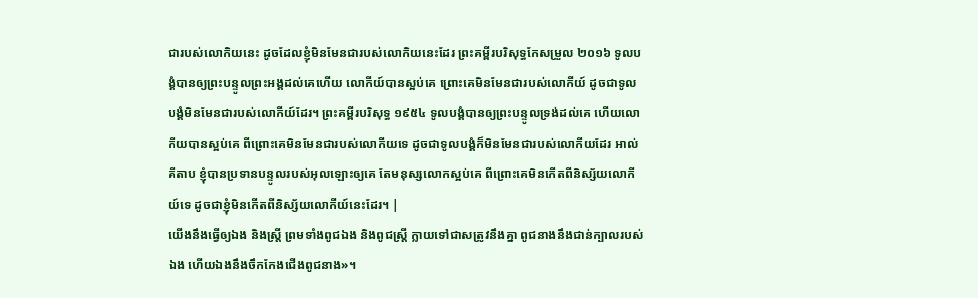ជារបស់លោកិយនេះ ដូចដែលខ្ញុំមិនមែនជារបស់លោកិយនេះដែរ ព្រះគម្ពីរបរិសុទ្ធកែសម្រួល ២០១៦ ទូលបង្គំបានឲ្យព្រះបន្ទូលព្រះអង្គដល់គេហើយ លោកីយ៍បានស្អប់គេ ព្រោះគេមិនមែនជារបស់លោកីយ៍ ដូចជាទូលបង្គំមិនមែនជារបស់លោកីយ៍ដែរ។ ព្រះគម្ពីរបរិសុទ្ធ ១៩៥៤ ទូលបង្គំបានឲ្យព្រះបន្ទូលទ្រង់ដល់គេ ហើយលោកីយបានស្អប់គេ ពីព្រោះគេមិនមែនជារបស់លោកីយទេ ដូចជាទូលបង្គំក៏មិនមែនជារបស់លោកីយដែរ អាល់គីតាប ខ្ញុំបានប្រទានបន្ទូលរបស់អុលឡោះឲ្យគេ តែមនុស្សលោកស្អប់គេ ពីព្រោះគេមិនកើតពីនិស្ស័យលោកីយ៍ទេ ដូចជាខ្ញុំមិនកើតពីនិស្ស័យលោកីយ៍នេះដែរ។ |
យើងនឹងធ្វើឲ្យឯង និងស្ត្រី ព្រមទាំងពូជឯង និងពូជស្ត្រី ក្លាយទៅជាសត្រូវនឹងគ្នា ពូជនាងនឹងជាន់ក្បាលរបស់ឯង ហើយឯងនឹងចឹកកែងជើងពូជនាង»។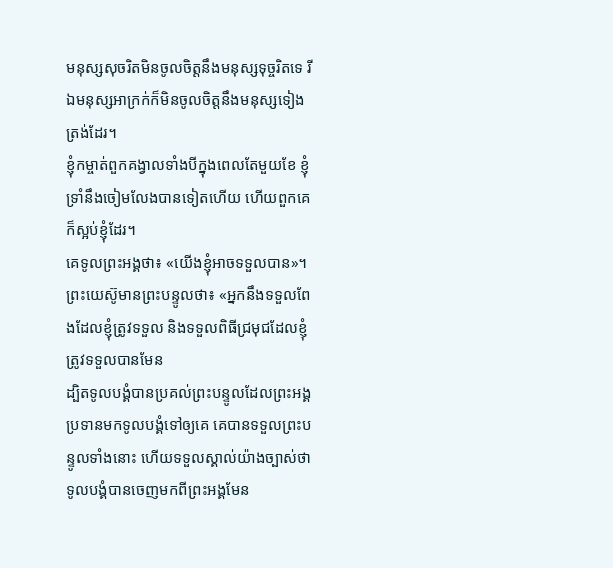មនុស្សសុចរិតមិនចូលចិត្តនឹងមនុស្សទុច្ចរិតទេ រីឯមនុស្សអាក្រក់ក៏មិនចូលចិត្តនឹងមនុស្សទៀងត្រង់ដែរ។
ខ្ញុំកម្ចាត់ពួកគង្វាលទាំងបីក្នុងពេលតែមួយខែ ខ្ញុំទ្រាំនឹងចៀមលែងបានទៀតហើយ ហើយពួកគេក៏ស្អប់ខ្ញុំដែរ។
គេទូលព្រះអង្គថា៖ «យើងខ្ញុំអាចទទួលបាន»។ ព្រះយេស៊ូមានព្រះបន្ទូលថា៖ «អ្នកនឹងទទួលពែងដែលខ្ញុំត្រូវទទួល និងទទួលពិធីជ្រមុជដែលខ្ញុំត្រូវទទួលបានមែន
ដ្បិតទូលបង្គំបានប្រគល់ព្រះបន្ទូលដែលព្រះអង្គប្រទានមកទូលបង្គំទៅឲ្យគេ គេបានទទួលព្រះបន្ទូលទាំងនោះ ហើយទទួលស្គាល់យ៉ាងច្បាស់ថា ទូលបង្គំបានចេញមកពីព្រះអង្គមែន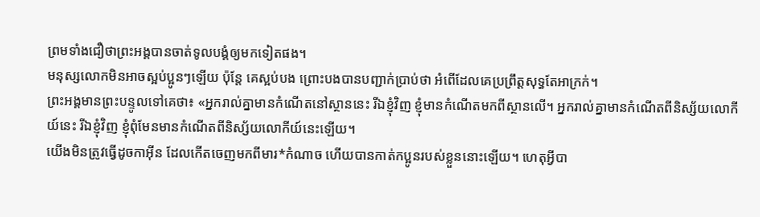ព្រមទាំងជឿថាព្រះអង្គបានចាត់ទូលបង្គំឲ្យមកទៀតផង។
មនុស្សលោកមិនអាចស្អប់ប្អូនៗឡើយ ប៉ុន្តែ គេស្អប់បង ព្រោះបងបានបញ្ជាក់ប្រាប់ថា អំពើដែលគេប្រព្រឹត្តសុទ្ធតែអាក្រក់។
ព្រះអង្គមានព្រះបន្ទូលទៅគេថា៖ «អ្នករាល់គ្នាមានកំណើតនៅស្ថាននេះ រីឯខ្ញុំវិញ ខ្ញុំមានកំណើតមកពីស្ថានលើ។ អ្នករាល់គ្នាមានកំណើតពីនិស្ស័យលោកីយ៍នេះ រីឯខ្ញុំវិញ ខ្ញុំពុំមែនមានកំណើតពីនិស្ស័យលោកីយ៍នេះឡើយ។
យើងមិនត្រូវធ្វើដូចកាអ៊ីន ដែលកើតចេញមកពីមារ*កំណាច ហើយបានកាត់កប្អូនរបស់ខ្លួននោះឡើយ។ ហេតុអ្វីបា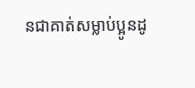នជាគាត់សម្លាប់ប្អូនដូ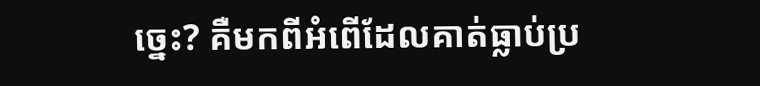ច្នេះ? គឺមកពីអំពើដែលគាត់ធ្លាប់ប្រ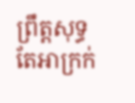ព្រឹត្តសុទ្ធតែអាក្រក់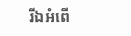រីឯអំពើ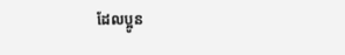ដែលប្អូន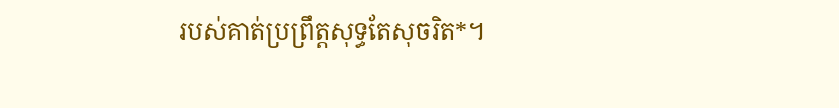របស់គាត់ប្រព្រឹត្តសុទ្ធតែសុចរិត*។